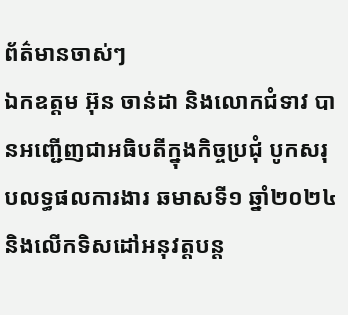ព័ត៌មានចាស់ៗ
ឯកឧត្តម អ៊ុន ចាន់ដា និងលោកជំទាវ បានអញ្ជើញជាអធិបតីក្នុងកិច្ចប្រជុំ បូកសរុបលទ្ធផលការងារ ឆមាសទី១ ឆ្នាំ២០២៤ និងលើកទិសដៅអនុវត្តបន្ត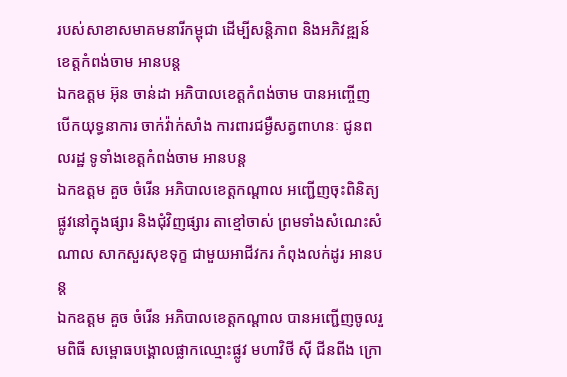របស់សាខាសមាគមនារីកម្ពុជា ដើម្បីសន្តិភាព និងអភិវឌ្ឍន៍ ខេត្តកំពង់ចាម អានបន្ត
ឯកឧត្តម អ៊ុន ចាន់ដា អភិបាលខេត្តកំពង់ចាម បានអញ្ចើញបើកយុទ្ធនាការ ចាក់វ៉ាក់សាំង ការពារជម្ងឺសត្វពាហនៈ ជូនពលរដ្ឋ ទូទាំងខេត្តកំពង់ចាម អានបន្ត
ឯកឧត្ដម គួច ចំរើន អភិបាលខេត្តកណ្ដាល អញ្ជើញចុះពិនិត្យផ្លូវនៅក្នុងផ្សារ និងជុំវិញផ្សារ តាខ្មៅចាស់ ព្រមទាំងសំណេះសំណាល សាកសួរសុខទុក្ខ ជាមួយអាជីវករ កំពុងលក់ដូរ អានបន្ត
ឯកឧត្តម គួច ចំរើន អភិបាលខេត្តកណ្ដាល បានអញ្ជើញចូលរួមពិធី សម្ពោធបង្គោលផ្លាកឈ្មោះផ្លូវ មហាវិថី សុី ជីនពីង ក្រោ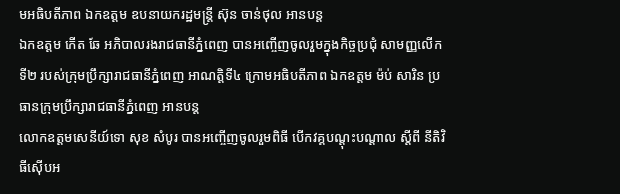មអធិបតីភាព ឯកឧត្ដម ឧបនាយករដ្ឋមន្ត្រី ស៊ុន ចាន់ថុល អានបន្ត
ឯកឧត្តម កើត ឆែ អភិបាលរងរាជធានីភ្នំពេញ បានអញ្ចើញចូលរួមក្នុងកិច្ចប្រជុំ សាមញ្ញលើកទី២ របស់ក្រុមប្រឹក្សារាជធានីភ្នំពេញ អាណត្តិទី៤ ក្រោមអធិបតីភាព ឯកឧត្តម ម៉ប់ សារិន ប្រធានក្រុមប្រឹក្សារាជធានីភ្នំពេញ អានបន្ត
លោកឧត្តមសេនីយ៍ទោ សុខ សំបូរ បានអញ្ចើញចូលរួមពិធី បើកវគ្គបណ្តុះបណ្តាល ស្តីពី នីតិវិធីស៊ើបអ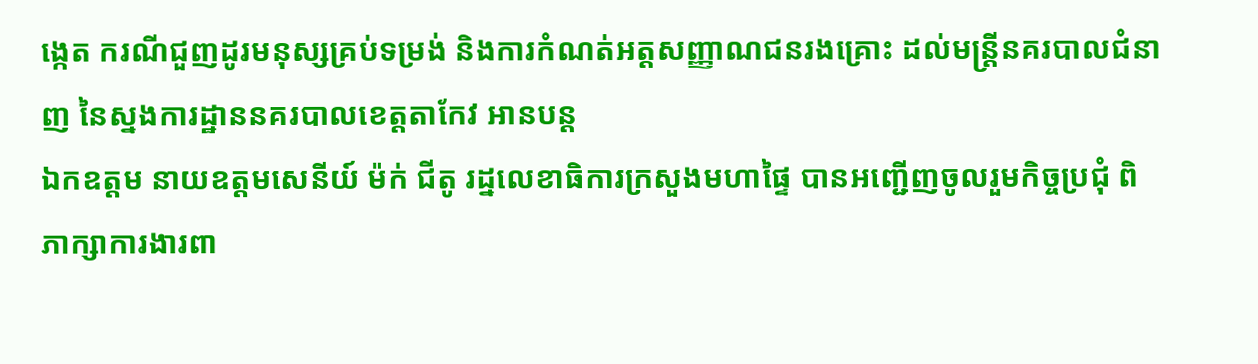ង្កេត ករណីជួញដូរមនុស្សគ្រប់ទម្រង់ និងការកំណត់អត្តសញ្ញាណជនរងគ្រោះ ដល់មន្ត្រីនគរបាលជំនាញ នៃស្នងការដ្ឋាននគរបាលខេត្តតាកែវ អានបន្ត
ឯកឧត្តម នាយឧត្តមសេនីយ៍ ម៉ក់ ជីតូ រដ្នលេខាធិការក្រសួងមហាផ្ទៃ បានអញ្ជើញចូលរួមកិច្ចប្រជុំ ពិភាក្សាការងារពា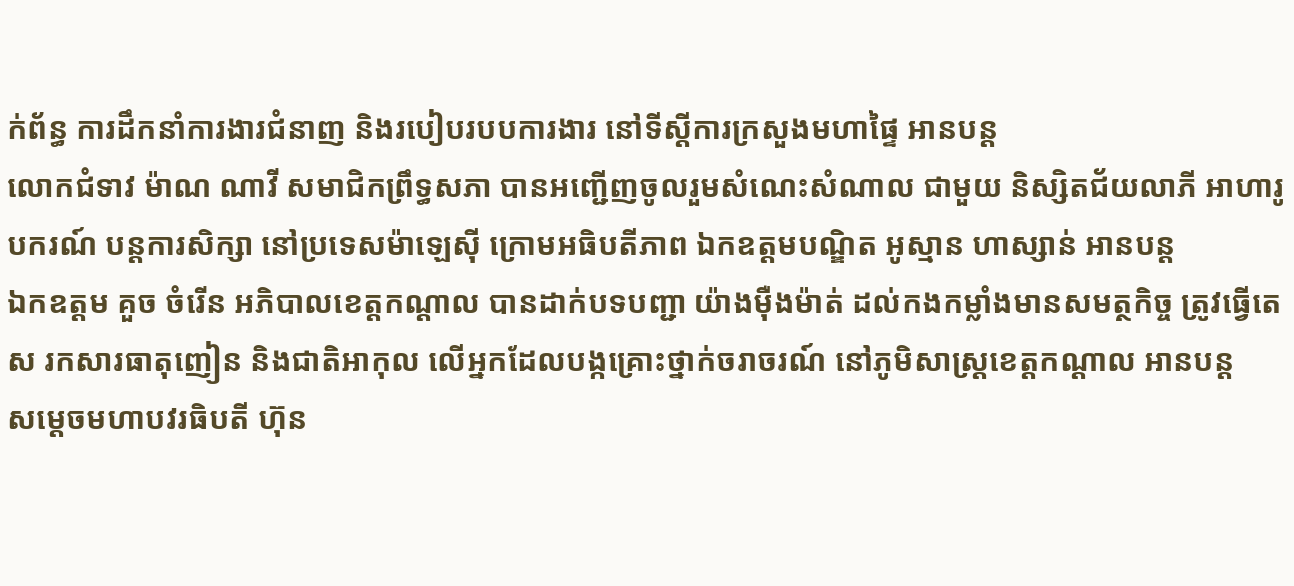ក់ព័ន្ធ ការដឹកនាំការងារជំនាញ និងរបៀបរបបការងារ នៅទីស្ដីការក្រសួងមហាផ្ទៃ អានបន្ត
លោកជំទាវ ម៉ាណ ណាវី សមាជិកព្រឹទ្ធសភា បានអញ្ជើញចូលរួមសំណេះសំណាល ជាមួយ និស្សិតជ័យលាភី អាហារូបករណ៍ បន្តការសិក្សា នៅប្រទេសម៉ាឡេស៊ី ក្រោមអធិបតីភាព ឯកឧត្តមបណ្ឌិត អូស្មាន ហាស្សាន់ អានបន្ត
ឯកឧត្ដម គួច ចំរើន អភិបាលខេត្តកណ្ដាល បានដាក់បទបញ្ជា យ៉ាងម៉ឺងម៉ាត់ ដល់កងកម្លាំងមានសមត្ថកិច្ច ត្រូវធ្វើតេស រកសារធាតុញៀន និងជាតិអាកុល លើអ្នកដែលបង្កគ្រោះថ្នាក់ចរាចរណ៍ នៅភូមិសាស្ត្រខេត្តកណ្ដាល អានបន្ត
សម្តេចមហាបវរធិបតី ហ៊ុន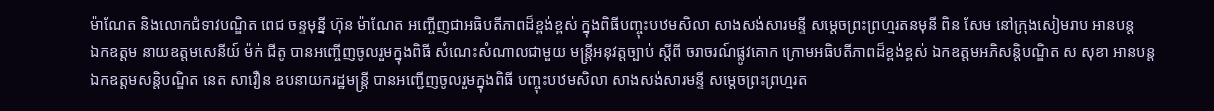ម៉ាណែត និងលោកជំទាវបណ្ឌិត ពេជ ចន្ទមុន្នី ហ៊ុន ម៉ាណែត អញ្ចើញជាអធិបតីភាពដ៏ខ្ពង់ខ្ពស់ ក្នុងពិធីបញ្ចុះបឋមសិលា សាងសង់សារមន្ទី សម្តេចព្រះព្រហ្មរតនមុនី ពិន សែម នៅក្រុងសៀមរាប អានបន្ត
ឯកឧត្តម នាយឧត្តមសេនីយ៍ ម៉ក់ ជីតូ បានអញ្ចើញចូលរួមក្នុងពិធី សំណេះសំណាលជាមួយ មន្ត្រីអនុវត្តច្បាប់ ស្តីពី ចរាចរណ៍ផ្លូវគោក ក្រោមអធិបតីភាពដ៏ខ្ពង់ខ្ពស់ ឯកឧត្តមអភិសន្តិបណ្ឌិត ស សុខា អានបន្ត
ឯកឧត្តមសន្តិបណ្ឌិត នេត សាវឿន ឧបនាយករដ្ឋមន្រ្តី បានអញ្ជើញចូលរួមក្នុងពិធី បញ្ចុះបឋមសិលា សាងសង់សារមន្ទី សម្តេចព្រះព្រហ្មរត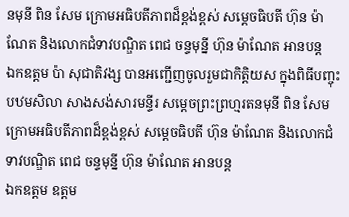នមុនី ពិន សែម ក្រោមអធិបតីភាពដ៏ខ្ពង់ខ្ពស់ សម្តេចធិបតី ហ៊ុន ម៉ាណែត និងលោកជំទាវបណ្ឌិត ពេជ ចន្ទមុន្នី ហ៊ុន ម៉ាណែត អានបន្ត
ឯកឧត្តម ប៉ា សុជាតិវង្ស បានអញ្ជើញចូលរួមជាកិត្តិយស ក្នុងពិធីបញ្ចុះបឋមសិលា សាងសង់សារមន្ទីរ សម្តេចព្រះព្រហ្មរតនមុនី ពិន សែម ក្រោមអធិបតីភាពដ៏ខ្ពង់ខ្ពស់ សម្តេចធិបតី ហ៊ុន ម៉ាណែត និងលោកជំទាវបណ្ឌិត ពេជ ចន្ទមុន្នី ហ៊ុន ម៉ាណែត អានបន្ត
ឯកឧត្តម ឧត្តម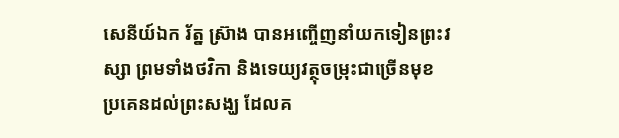សេនីយ៍ឯក រ័ត្ន ស្រ៊ាង បានអញ្ចើញនាំយកទៀនព្រះវស្សា ព្រមទាំងថវិកា និងទេយ្យវត្ថុចម្រុះជាច្រើនមុខ ប្រគេនដល់ព្រះសង្ឃ ដែលគ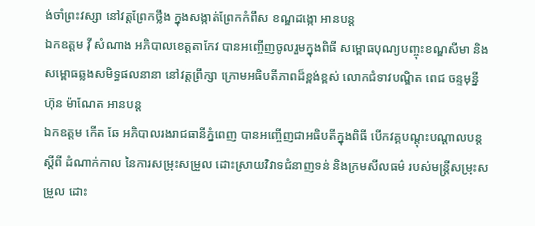ង់ចាំព្រះវស្សា នៅវត្តព្រែកថ្លឹង ក្នុងសង្កាត់ព្រែកកំពឹស ខណ្ឌដង្កោ អានបន្ត
ឯកឧត្តម វ៉ី សំណាង អភិបាលខេត្តតាកែវ បានអញ្ចើញចូលរួមក្នុងពិធី សម្ពោធបុណ្យបញ្ចុះខណ្ឌសីមា និងសម្ពោធឆ្លងសមិទ្ធផលនានា នៅវត្តព្រឹក្សា ក្រោមអធិបតីភាពដ៏ខ្ពង់ខ្ពស់ លោកជំទាវបណ្ឌិត ពេជ ចន្ទមុន្នី ហ៊ុន ម៉ាណែត អានបន្ត
ឯកឧត្តម កើត ឆែ អភិបាលរងរាជធានីភ្នំពេញ បានអញ្ចើញជាអធិបតីក្នុងពិធី បើកវគ្គបណ្តុះបណ្តាលបន្ត ស្តីពី ដំណាក់កាល នៃការសម្រុះសម្រួល ដោះស្រាយវិវាទជំនាញទន់ និងក្រមសីលធម៌ របស់មន្រ្តីសម្រុះសម្រួល ដោះ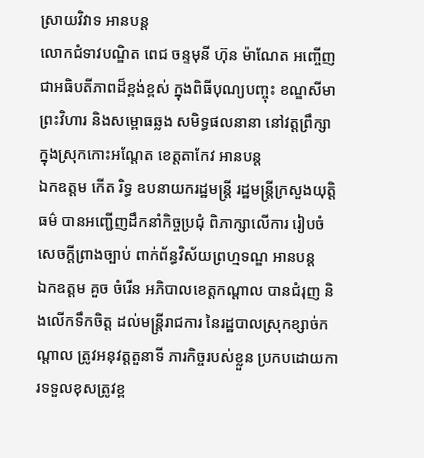ស្រាយវិវាទ អានបន្ត
លោកជំទាវបណ្ឌិត ពេជ ចន្ទមុនី ហ៊ុន ម៉ាណែត អញ្ចើញជាអធិបតីភាពដ៏ខ្ពង់ខ្ពស់ ក្នុងពិធីបុណ្យបញ្ចុះ ខណ្ឌសីមាព្រះវិហារ និងសម្ពោធឆ្លង សមិទ្ធផលនានា នៅវត្តព្រឹក្សា ក្នុងស្រុកកោះអណ្តែត ខេត្តតាកែវ អានបន្ត
ឯកឧត្តម កើត រិទ្ធ ឧបនាយករដ្ឋមន្ត្រី រដ្ឋមន្ត្រីក្រសួងយុត្តិធម៌ បានអញ្ជើញដឹកនាំកិច្ចប្រជុំ ពិភាក្សាលើការ រៀបចំសេចក្តីព្រាងច្បាប់ ពាក់ព័ន្ធវិស័យព្រហ្មទណ្ឌ អានបន្ត
ឯកឧត្ដម គួច ចំរើន អភិបាលខេត្តកណ្ដាល បានជំរុញ និងលើកទឹកចិត្ត ដល់មន្ត្រីរាជការ នៃរដ្ឋបាលស្រុកខ្សាច់កណ្តាល ត្រូវអនុវត្តតួនាទី ភារកិច្ចរបស់ខ្លួន ប្រកបដោយការទទួលខុសត្រូវខ្ព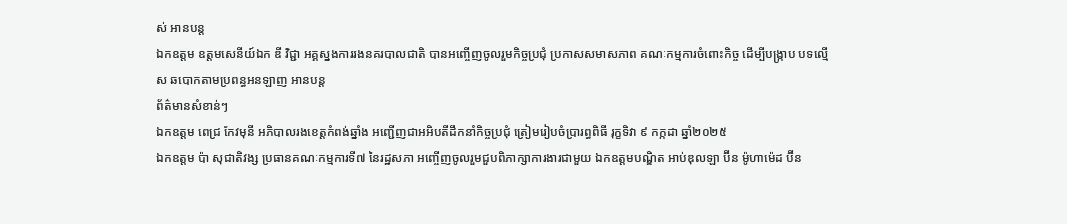ស់ អានបន្ត
ឯកឧត្តម ឧត្តមសេនីយ៍ឯក ឌី វិជ្ជា អគ្គស្នងការរងនគរបាលជាតិ បានអញ្ចើញចូលរួមកិច្ចប្រជុំ ប្រកាសសមាសភាព គណៈកម្មការចំពោះកិច្ច ដើម្បីបង្រ្កាប បទល្មើស ឆបោកតាមប្រពន្ធអនឡាញ អានបន្ត
ព័ត៌មានសំខាន់ៗ
ឯកឧត្តម ពេជ្រ កែវមុនី អភិបាលរងខេត្ដកំពង់ឆ្នាំង អញ្ជើញជាអអិបតីដឹកនាំកិច្ចប្រជុំ ត្រៀមរៀបចំប្រារព្ធពិធី រុក្ខទិវា ៩ កក្កដា ឆ្នាំ២០២៥
ឯកឧត្តម ប៉ា សុជាតិវង្ស ប្រធានគណៈកម្មការទី៧ នៃរដ្ឋសភា អញ្ចើញចូលរួមជួបពិភាក្សាការងារជាមួយ ឯកឧត្តមបណ្ឌិត អាប់ឌុលឡា ប៊ីន ម៉ូហាម៉េដ ប៊ីន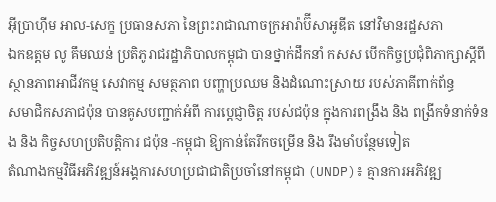អ៊ីប្រាហ៊ីម អាល-សេក្ខ ប្រធានសភា នៃព្រះរាជាណាចក្រអារ៉ាប៊ីសាអូឌីត នៅវិមានរដ្ឋសភា
ឯកឧត្តម លូ គឹមឈន់ ប្រតិភូរាជរដ្ឋាភិបាលកម្ពុជា បានថ្នាក់ដឹកនាំ កសស បើកកិច្ចប្រជុំពិភាក្សាស្តីពី ស្ថានភាពអាជីវកម្ម សេវាកម្ម សមត្ថភាព បញ្ហាប្រឈម និងដំណោះស្រាយ របស់ភាគីពាក់ព័ន្ធ
សមាជិកសភាជប៉ុន បានគូសបញ្ជាក់អំពី ការប្ដេជ្ញាចិត្ត របស់ជប៉ុន ក្នុងការពង្រឹង និង ពង្រីកទំនាក់ទំនង និង កិច្ចសហប្រតិបត្តិការ ជប៉ុន -កម្ពុជា ឱ្យកាន់តែរីកចម្រេីន និង រឹងមាំបន្ថែមទៀត
តំណាងកម្មវិធីអភិវឌ្ឍន៍អង្គការសហប្រជាជាតិប្រចាំនៅកម្ពុជា (UNDP)៖ គ្មានការអភិវឌ្ឍ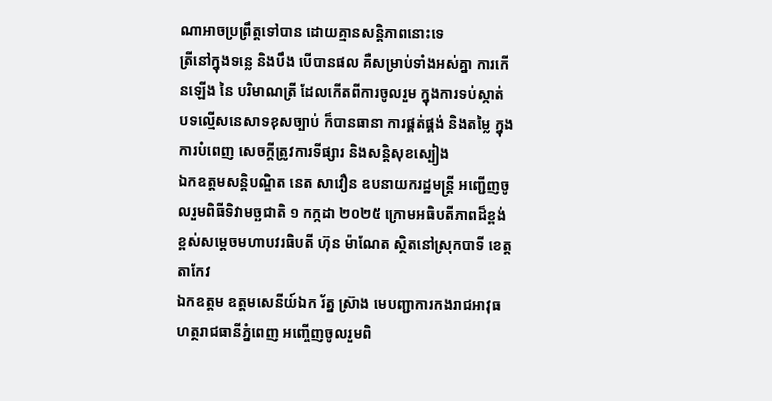ណាអាចប្រព្រឹត្តទៅបាន ដោយគ្មានសន្តិភាពនោះទេ
ត្រីនៅក្នុងទន្លេ និងបឹង បើបានផល គឺសម្រាប់ទាំងអស់គ្នា ការកើនឡើង នៃ បរិមាណត្រី ដែលកើតពីការចូលរួម ក្នុងការទប់ស្កាត់ បទល្មើសនេសាទខុសច្បាប់ ក៏បានធានា ការផ្គត់ផ្គង់ និងតម្លៃ ក្នុងការបំពេញ សេចក្តីត្រូវការទីផ្សារ និងសន្តិសុខស្បៀង
ឯកឧត្តមសន្តិបណ្ឌិត នេត សាវឿន ឧបនាយករដ្ឋមន្រ្តី អញ្ជើញចូលរួមពិធីទិវាមច្ឆជាតិ ១ កក្កដា ២០២៥ ក្រោមអធិបតីភាពដ៏ខ្ពង់ខ្ពស់សម្តេចមហាបវរធិបតី ហ៊ុន ម៉ាណែត ស្ថិតនៅស្រុកបាទី ខេត្តតាកែវ
ឯកឧត្តម ឧត្តមសេនីយ៍ឯក រ័ត្ន ស៊្រាង មេបញ្ជាការកងរាជអាវុធហត្ថរាជធានីភ្នំពេញ អញ្ចើញចូលរួមពិ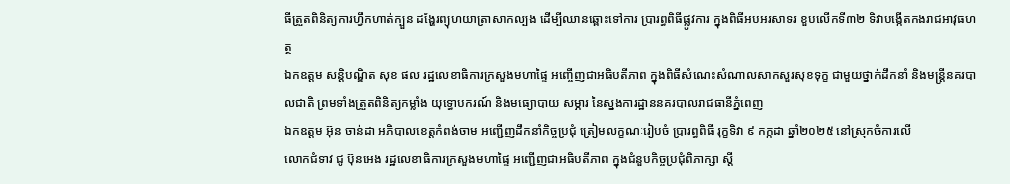ធីត្រួតពិនិត្យការហ្វឹកហាត់ក្បួន ដង្ហែរព្យុហយាត្រាសាកល្បង ដើម្បីឈានឆ្ពោះទៅការ ប្រារព្ធពិធីផ្លូវការ ក្នុងពិធីអបអរសាទរ ខួបលើកទី៣២ ទិវាបង្កើតកងរាជអាវុធហត្ថ
ឯកឧត្តម សន្តិបណ្ឌិត សុខ ផល រដ្ឋលេខាធិការក្រសួងមហាផ្ទៃ អញ្ចើញជាអធិបតីភាព ក្នុងពិធីសំណេះសំណាលសាកសួរសុខទុក្ខ ជាមួយថ្នាក់ដឹកនាំ និងមន្រ្តីនគរបាលជាតិ ព្រមទាំងត្រួតពិនិត្យកម្លាំង យុទ្ធោបករណ៍ និងមធ្យោបាយ សម្ភារ នៃស្នងការដ្ឋាននគរបាលរាជធានីភ្នំពេញ
ឯកឧត្តម អ៊ុន ចាន់ដា អភិបាលខេត្តកំពង់ចាម អញ្ជើញដឹកនាំកិច្ចប្រជុំ ត្រៀមលក្ខណៈរៀបចំ ប្រារព្ធពិធី រុក្ខទិវា ៩ កក្កដា ឆ្នាំ២០២៥ នៅស្រុកចំការលើ
លោកជំទាវ ជូ ប៊ុនអេង រដ្ឋលេខាធិការក្រសួងមហាផ្ទៃ អញ្ជើញជាអធិបតីភាព ក្នុងជំនួបកិច្ចប្រជុំពិភាក្សា ស្តី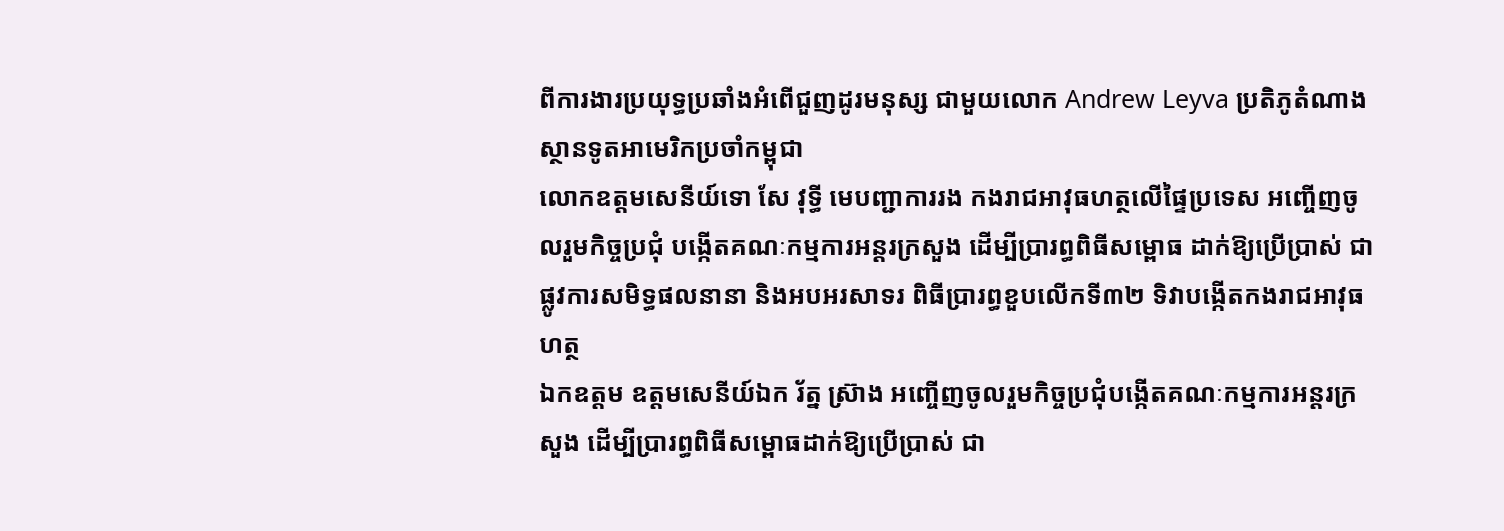ពីការងារប្រយុទ្ធប្រឆាំងអំពើជួញដូរមនុស្ស ជាមួយលោក Andrew Leyva ប្រតិភូតំណាងស្ថានទូតអាមេរិកប្រចាំកម្ពុជា
លោកឧត្តមសេនីយ៍ទោ សែ វុទ្ធី មេបញ្ជាការរង កងរាជអាវុធហត្ថលើផ្ទៃប្រទេស អញ្ចើញចូលរួមកិច្ចប្រជុំ បង្កើតគណៈកម្មការអន្តរក្រសួង ដើម្បីប្រារព្ធពិធីសម្ពោធ ដាក់ឱ្យប្រើប្រាស់ ជាផ្លូវការសមិទ្ធផលនានា និងអបអរសាទរ ពិធីប្រារព្ធខួបលើកទី៣២ ទិវាបង្កើតកងរាជអាវុធហត្ថ
ឯកឧត្តម ឧត្តមសេនីយ៍ឯក រ័ត្ន ស្រ៊ាង អញ្ចើញចូលរួមកិច្ចប្រជុំបង្កើតគណៈកម្មការអន្តរក្រសួង ដើម្បីប្រារព្ធពិធីសម្ពោធដាក់ឱ្យប្រើប្រាស់ ជា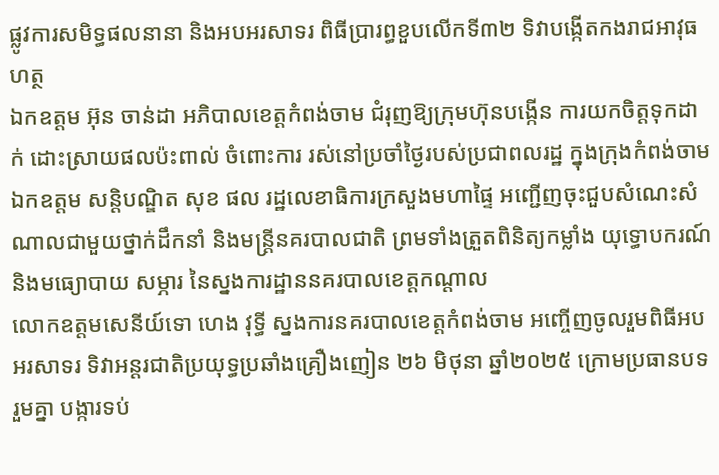ផ្លូវការសមិទ្ធផលនានា និងអបអរសាទរ ពិធីប្រារព្ធខួបលើកទី៣២ ទិវាបង្កើតកងរាជអាវុធហត្ថ
ឯកឧត្ដម អ៊ុន ចាន់ដា អភិបាលខេត្តកំពង់ចាម ជំរុញឱ្យក្រុមហ៊ុនបង្កេីន ការយកចិត្តទុកដាក់ ដោះស្រាយផលប៉ះពាល់ ចំពោះការ រស់នៅប្រចាំថ្ងៃរបស់ប្រជាពលរដ្ឋ ក្នុងក្រុងកំពង់ចាម
ឯកឧត្តម សន្តិបណ្ឌិត សុខ ផល រដ្ឋលេខាធិការក្រសួងមហាផ្ទៃ អញ្ជើញចុះជួបសំណេះសំណាលជាមួយថ្នាក់ដឹកនាំ និងមន្រ្តីនគរបាលជាតិ ព្រមទាំងត្រួតពិនិត្យកម្លាំង យុទ្ធោបករណ៍ និងមធ្យោបាយ សម្ភារ នៃស្នងការដ្ឋាននគរបាលខេត្តកណ្តាល
លោកឧត្តមសេនីយ៍ទោ ហេង វុទ្ធី ស្នងការនគរបាលខេត្តកំពង់ចាម អញ្ចើញចូលរួមពិធីអបអរសាទរ ទិវាអន្តរជាតិប្រយុទ្ធប្រឆាំងគ្រឿងញៀន ២៦ មិថុនា ឆ្នាំ២០២៥ ក្រោមប្រធានបទ រួមគ្នា បង្ការទប់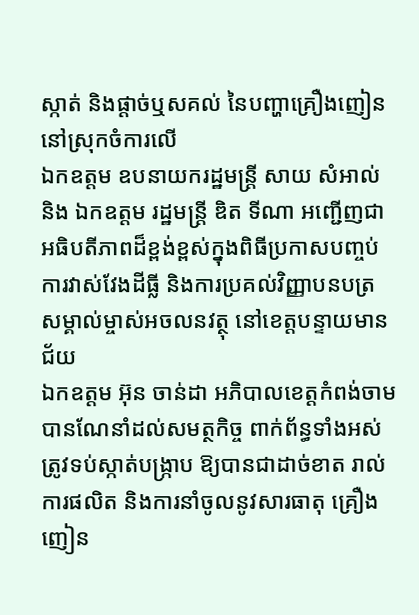ស្កាត់ និងផ្ដាច់ឬសគល់ នៃបញ្ហាគ្រឿងញៀន នៅស្រុកចំការលេី
ឯកឧត្តម ឧបនាយករដ្ឋមន្រ្តី សាយ សំអាល់ និង ឯកឧត្តម រដ្ឋមន្រ្តី ឌិត ទីណា អញ្ជេីញជាអធិបតីភាពដ៏ខ្ពង់ខ្ពស់ក្នុងពិធីប្រកាសបញ្ចប់ការវាស់វែងដីធ្លី និងការប្រគល់វិញ្ញាបនបត្រ សម្គាល់ម្ចាស់អចលនវត្ថុ នៅខេត្តបន្ទាយមានជ័យ
ឯកឧត្តម អ៊ុន ចាន់ដា អភិបាលខេត្តកំពង់ចាម បានណែនាំដល់សមត្ថកិច្ច ពាក់ព័ន្ធទាំងអស់ ត្រូវទប់ស្កាត់បង្ក្រាប ឱ្យបានជាដាច់ខាត រាល់ការផលិត និងការនាំចូលនូវសារធាតុ គ្រឿងញៀន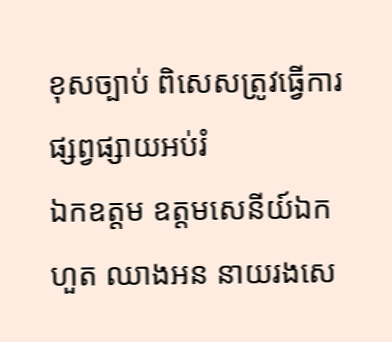ខុសច្បាប់ ពិសេសត្រូវធ្វើការ ផ្សព្វផ្សាយអប់រំ
ឯកឧត្តម ឧត្ដមសេនីយ៍ឯក ហួត ឈាងអន នាយរងសេ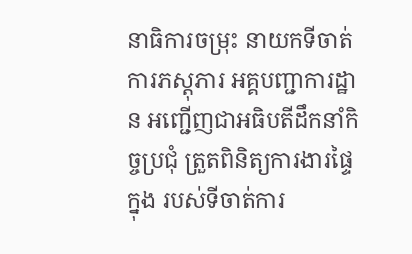នាធិការចម្រុះ នាយកទីចាត់ការភស្តុភារ អគ្គបញ្ជាការដ្ឋាន អញ្ជើញជាអធិបតីដឹកនាំកិច្ចប្រជុំ ត្រួតពិនិត្យការងារផ្ទៃក្នុង របស់ទីចាត់ការ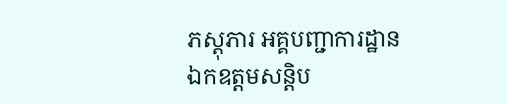ភស្តុភារ អគ្គបញ្ជាការដ្ឋាន
ឯកឧត្ដមសន្តិប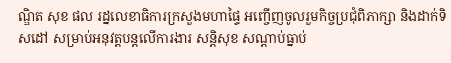ណ្ឌិត សុខ ផល រដ្នលេខាធិការក្រសួងមហាផ្ទៃ អញ្ចើញចូលរួមកិច្ចប្រជុំពិភាក្សា និងដាក់ទិសដៅ សម្រាប់អនុវត្តបន្តលើការងារ សន្តិសុខ សណ្តាប់ធ្នាប់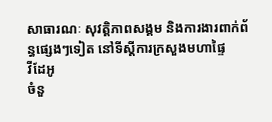សាធារណៈ សុវត្តិភាពសង្គម និងការងារពាក់ព័ន្ធផ្សេងៗទៀត នៅទីស្តីការក្រសួងមហាផ្ទៃ
វីដែអូ
ចំនួ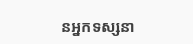នអ្នកទស្សនា